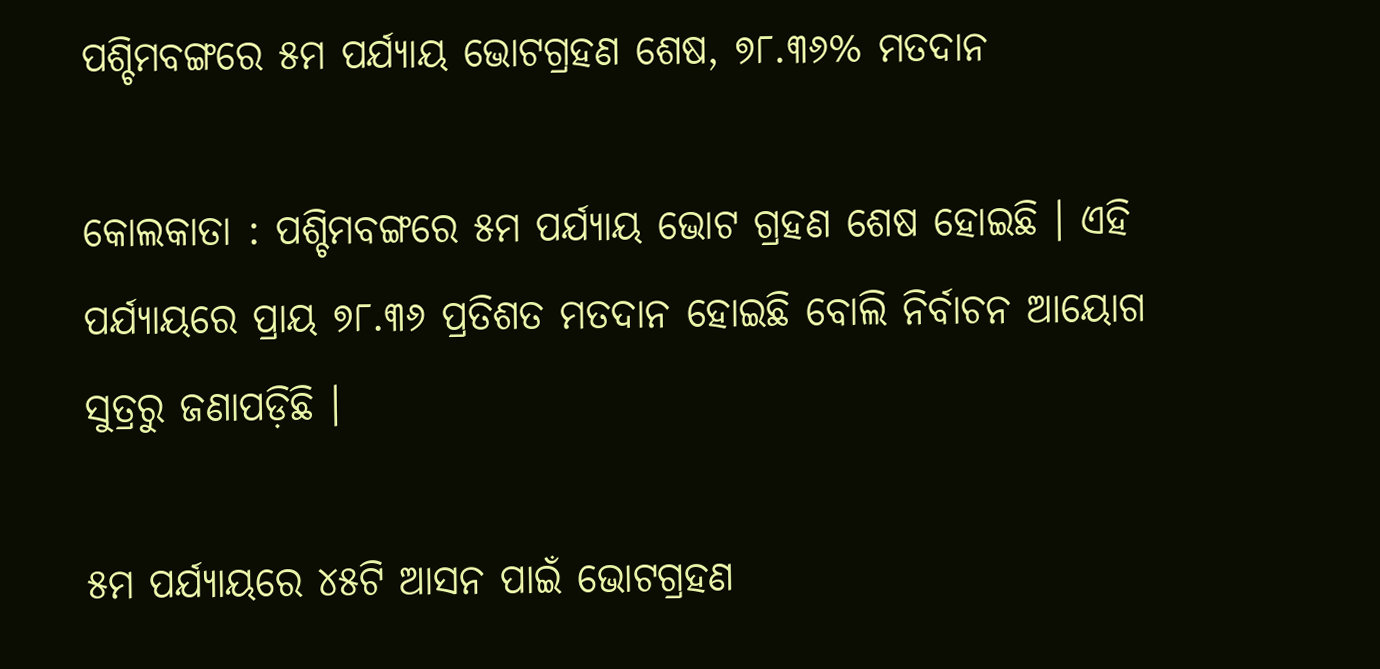ପଶ୍ଚିମବଙ୍ଗରେ ୫ମ ପର୍ଯ୍ୟାୟ ଭୋଟଗ୍ରହଣ ଶେଷ, ୭୮.୩୬% ମତଦାନ

କୋଲକାତା : ପଶ୍ଚିମବଙ୍ଗରେ ୫ମ ପର୍ଯ୍ୟାୟ ଭୋଟ ଗ୍ରହଣ ଶେଷ ହୋଇଛି । ଏହି ପର୍ଯ୍ୟାୟରେ ପ୍ରାୟ ୭୮.୩୬ ପ୍ରତିଶତ ମତଦାନ ହୋଇଛି ବୋଲି ନିର୍ବାଚନ ଆୟୋଗ ସୁତ୍ରରୁ ଜଣାପଡ଼ିଛି ।

୫ମ ପର୍ଯ୍ୟାୟରେ ୪୫ଟି ଆସନ ପାଇଁ ଭୋଟଗ୍ରହଣ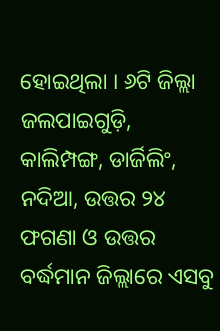ହୋଇଥିଲା । ୬ଟି ଜିଲ୍ଲା ଜଲପାଇଗୁଡ଼ି, କାଲିମ୍ପଙ୍ଗ, ଡାର୍ଜିଲିଂ, ନଦିଆ, ଉତ୍ତର ୨୪ ଫଗଣା ଓ ଉତ୍ତର ବର୍ଦ୍ଧମାନ ଜିଲ୍ଲାରେ ଏସବୁ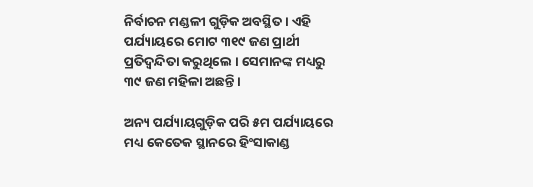ନିର୍ବାଚନ ମଣ୍ଡଳୀ ଗୁଡ଼ିକ ଅବସ୍ଥିତ । ଏହି ପର୍ଯ୍ୟାୟରେ ମୋଟ ୩୧୯ ଜଣ ପ୍ରାର୍ଥୀ ପ୍ରତିଦ୍ବନ୍ଦିତା କରୁଥିଲେ । ସେମାନଙ୍କ ମଧ୍ୟରୁ ୩୯ ଜଣ ମହିଳା ଅଛନ୍ତି ।

ଅନ୍ୟ ପର୍ଯ୍ୟାୟଗୁଡ଼ିକ ପରି ୫ମ ପର୍ଯ୍ୟାୟରେ ମଧ୍ୟ କେତେକ ସ୍ଥାନରେ ହିଂସାକାଣ୍ଡ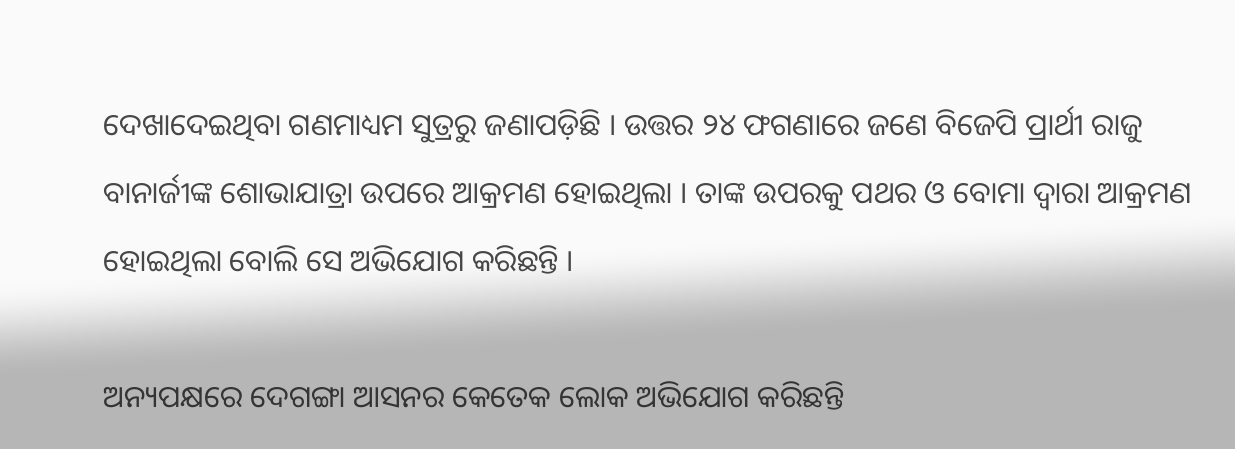ଦେଖାଦେଇଥିବା ଗଣମାଧ୍ୟମ ସୁତ୍ରରୁ ଜଣାପଡ଼ିଛି । ଉତ୍ତର ୨୪ ଫଗଣାରେ ଜଣେ ବିଜେପି ପ୍ରାର୍ଥୀ ରାଜୁ ବାନାର୍ଜୀଙ୍କ ଶୋଭାଯାତ୍ରା ଉପରେ ଆକ୍ରମଣ ହୋଇଥିଲା । ତାଙ୍କ ଉପରକୁ ପଥର ଓ ବୋମା ଦ୍ବାରା ଆକ୍ରମଣ ହୋଇଥିଲା ବୋଲି ସେ ଅଭିଯୋଗ କରିଛନ୍ତି ।

ଅନ୍ୟପକ୍ଷରେ ଦେଗଙ୍ଗା ଆସନର କେତେକ ଲୋକ ଅଭିଯୋଗ କରିଛନ୍ତି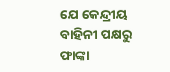ଯେ କେନ୍ଦ୍ରୀୟ ବାହିନୀ ପକ୍ଷରୁ ଫାଙ୍କା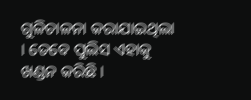ଗୁଳିଚାଳନା କରାଯାଇଥିଲା । ତେବେ ପୁଲିସ ଏହାକୁ ଖଣ୍ଡନ କରିଛି ।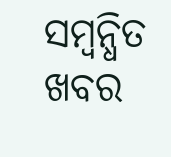ସମ୍ବନ୍ଧିତ ଖବର